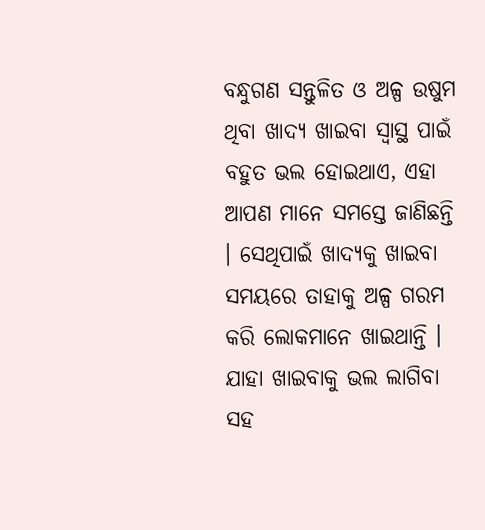ବନ୍ଧୁଗଣ ସନ୍ତୁଳିତ ଓ ଅଳ୍ପ ଉଷୁମ ଥିବା ଖାଦ୍ୟ ଖାଇବା ସ୍ଵାସ୍ଥ ପାଇଁ ବହୁତ ଭଲ ହୋଇଥାଏ, ଏହା ଆପଣ ମାନେ ସମସ୍ତେ ଜାଣିଛନ୍ତି । ସେଥିପାଇଁ ଖାଦ୍ୟକୁ ଖାଇବା ସମୟରେ ତାହାକୁ ଅଳ୍ପ ଗରମ କରି ଲୋକମାନେ ଖାଇଥାନ୍ତି । ଯାହା ଖାଇବାକୁ ଭଲ ଲାଗିବା ସହ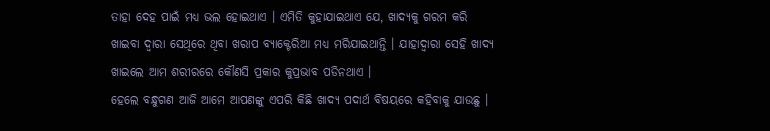ତାହା ଦେହ ପାଇଁ ମଧ୍ୟ ଭଲ ହୋଇଥାଏ । ଏମିତି କୁହାଯାଇଥାଏ ଯେ, ଖାଦ୍ୟକୁ ଗରମ କରି ଖାଇବା ଦ୍ଵାରା ସେଥିରେ ଥିବା ଖରାପ ବ୍ୟାକ୍ଟେରିଆ ମଧ୍ୟ ମରିଯାଇଥାନ୍ତି । ଯାହାଦ୍ୱାରା ସେହି ଖାଦ୍ୟ ଖାଇଲେ ଆମ ଶରୀରରେ କୌଣସି ପ୍ରକାର କୁପ୍ରଭାବ ପଡିନଥାଏ ।
ହେଲେ ବନ୍ଧୁଗଣ ଆଜି ଆମେ ଆପଣଙ୍କୁ ଏପରି କିଛି ଖାଦ୍ୟ ପଦାର୍ଥ ବିଷୟରେ କହିବାକୁ ଯାଉଛୁ ।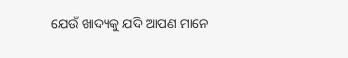ଯେଉଁ ଖାଦ୍ୟକୁ ଯଦି ଆପଣ ମାନେ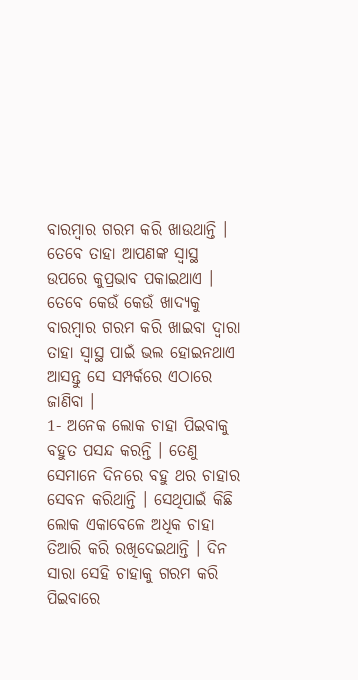ବାରମ୍ବାର ଗରମ କରି ଖାଉଥାନ୍ତି । ତେବେ ତାହା ଆପଣଙ୍କ ସ୍ଵାସ୍ଥ ଉପରେ କୁପ୍ରଭାବ ପକାଇଥାଏ । ତେବେ କେଉଁ କେଉଁ ଖାଦ୍ୟକୁ ବାରମ୍ବାର ଗରମ କରି ଖାଇବା ଦ୍ଵାରା ତାହା ସ୍ଵାସ୍ଥ ପାଇଁ ଭଲ ହୋଇନଥାଏ ଆସନ୍ତୁ ସେ ସମ୍ପର୍କରେ ଏଠାରେ ଜାଣିବା ।
1- ଅନେକ ଲୋକ ଚାହା ପିଇବାକୁ ବହୁତ ପସନ୍ଦ କରନ୍ତି । ତେଣୁ ସେମାନେ ଦିନରେ ବହୁ ଥର ଚାହାର ସେବନ କରିଥାନ୍ତି । ସେଥିପାଇଁ କିଛି ଲୋକ ଏକାବେଳେ ଅଧିକ ଚାହା ତିଆରି କରି ରଖିଦେଇଥାନ୍ତି । ଦିନ ସାରା ସେହି ଚାହାକୁ ଗରମ କରି ପିଇବାରେ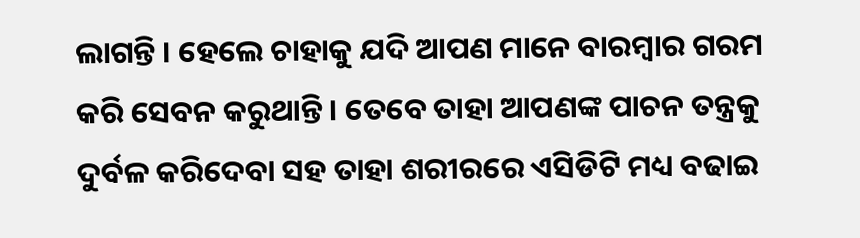ଲାଗନ୍ତି । ହେଲେ ଚାହାକୁ ଯଦି ଆପଣ ମାନେ ବାରମ୍ବାର ଗରମ କରି ସେବନ କରୁଥାନ୍ତି । ତେବେ ତାହା ଆପଣଙ୍କ ପାଚନ ତନ୍ତ୍ରକୁ ଦୁର୍ବଳ କରିଦେବା ସହ ତାହା ଶରୀରରେ ଏସିଡିଟି ମଧ୍ୟ ବଢାଇ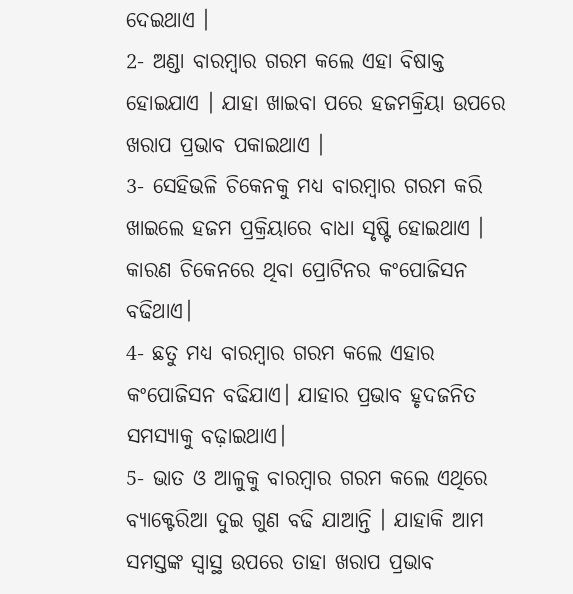ଦେଇଥାଏ ।
2- ଅଣ୍ଡା ବାରମ୍ବାର ଗରମ କଲେ ଏହା ବିଷାକ୍ତ ହୋଇଯାଏ । ଯାହା ଖାଇବା ପରେ ହଜମକ୍ରିୟା ଉପରେ ଖରାପ ପ୍ରଭାବ ପକାଇଥାଏ ।
3- ସେହିଭଳି ଚିକେନକୁ ମଧ୍ୟ ବାରମ୍ବାର ଗରମ କରି ଖାଇଲେ ହଜମ ପ୍ରକ୍ରିୟାରେ ବାଧା ସୃଷ୍ଟି ହୋଇଥାଏ । କାରଣ ଚିକେନରେ ଥିବା ପ୍ରୋଟିନର କଂପୋଜିସନ ବଢିଥାଏ।
4- ଛତୁ ମଧ୍ୟ ବାରମ୍ବାର ଗରମ କଲେ ଏହାର କଂପୋଜିସନ ବଢିଯାଏ। ଯାହାର ପ୍ରଭାବ ହୃଦଜନିତ ସମସ୍ୟାକୁ ବଢ଼ାଇଥାଏ।
5- ଭାତ ଓ ଆଳୁକୁ ବାରମ୍ବାର ଗରମ କଲେ ଏଥିରେ ବ୍ୟାକ୍ଟେରିଆ ଦୁଇ ଗୁଣ ବଢି ଯାଆନ୍ତି । ଯାହାକି ଆମ ସମସ୍ତଙ୍କ ସ୍ଵାସ୍ଥ ଉପରେ ତାହା ଖରାପ ପ୍ରଭାବ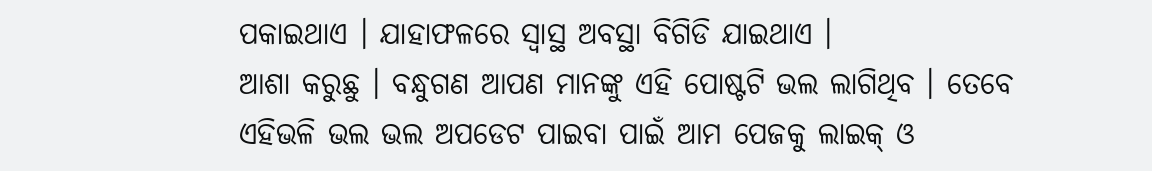ପକାଇଥାଏ । ଯାହାଫଳରେ ସ୍ଵାସ୍ଥ ଅବସ୍ଥା ବିଗିଡି ଯାଇଥାଏ ।
ଆଶା କରୁଛୁ । ବନ୍ଧୁଗଣ ଆପଣ ମାନଙ୍କୁ ଏହି ପୋଷ୍ଟଟି ଭଲ ଲାଗିଥିବ । ତେବେ ଏହିଭଳି ଭଲ ଭଲ ଅପଡେଟ ପାଇବା ପାଇଁ ଆମ ପେଜକୁ ଲାଇକ୍ ଓ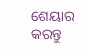ଶେୟାର କରନ୍ତୁ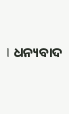। ଧନ୍ୟବାଦ